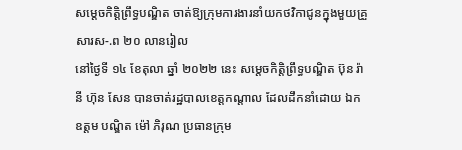សម្តេចកិត្តិព្រឹទ្ធបណ្ឌិត ចាត់ឱ្យក្រុមការងារនាំយកថវិកាជូនក្នុងមួយគ្រួសារស-.ព ២០ លានរៀល
នៅថ្ងៃទី ១៤ ខែតុលា ឆ្នាំ ២០២២ នេះ សម្តេចកិត្តិព្រឹទ្ធបណ្ឌិត ប៊ុន រ៉ានី ហ៊ុន សែន បានចាត់រដ្ឋបាលខេត្តកណ្តាល ដែលដឹកនាំដោយ ឯកឧត្តម បណ្ឌិត ម៉ៅ ភិរុណ ប្រធានក្រុម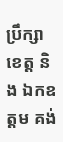ប្រឹក្សាខេត្ត និង ឯកឧត្តម គង់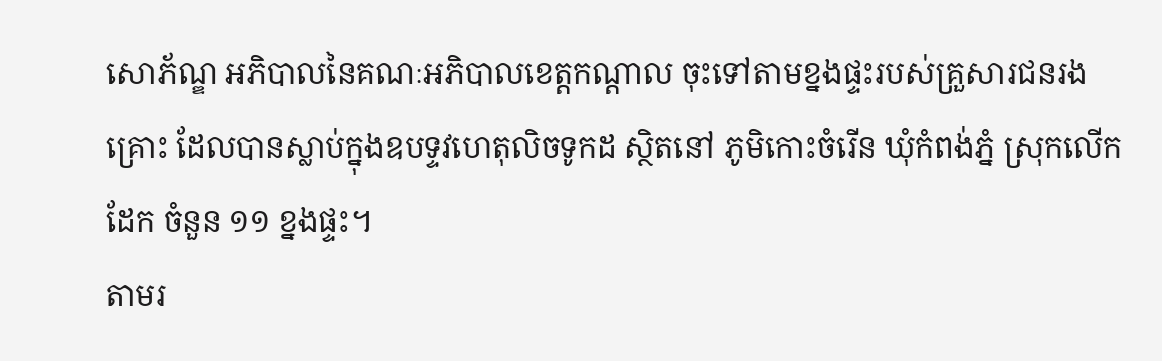សោភ័ណ្ឌ អភិបាលនៃគណៈអភិបាលខេត្តកណ្តាល ចុះទៅតាមខ្នងផ្ទះរបស់គ្រួសារជនរងគ្រោះ ដែលបានស្លាប់ក្នុងឧបទ្ទវហេតុលិចទូកដ ស្ថិតនៅ ភូមិកោះចំរើន ឃុំកំពង់ភ្នំ ស្រុកលើកដែក ចំនួន ១១ ខ្នងផ្ទះ។
តាមរ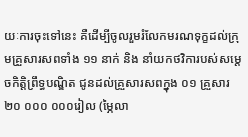យៈការចុះទៅនេះ គឺដើម្បីចូលរួមរំលែកមរណទុក្ខដល់ក្រុមគ្រួសារសពទាំង ១១ នាក់ និង នាំយកថវិការបស់សម្តេចកិត្តិព្រឹទ្ធបណ្ឌិត ជូនដល់គ្រួសារសពក្នុង ០១ គ្រួសារ ២០ ០០០ ០០០រៀល (ម្ភៃលា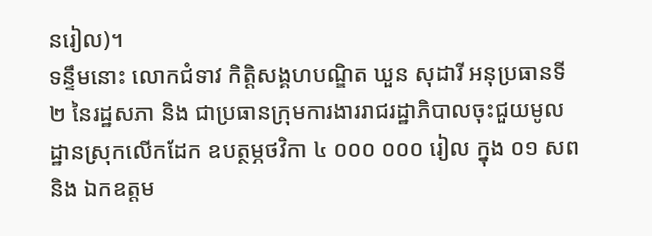នរៀល)។
ទន្ទឹមនោះ លោកជំទាវ កិត្តិសង្គហបណ្ឌិត ឃួន សុដារី អនុប្រធានទី ២ នៃរដ្ឋសភា និង ជាប្រធានក្រុមការងាររាជរដ្ឋាភិបាលចុះជួយមូលដ្ឋានស្រុកលើកដែក ឧបត្ថម្ភថវិកា ៤ ០០០ ០០០ រៀល ក្នុង ០១ សព និង ឯកឧត្តម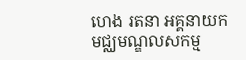ហេង រតនា អគ្គនាយកមជ្ឈមណ្ឌលសកម្ម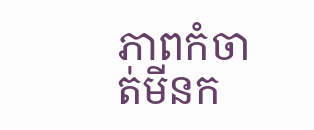ភាពកំចាត់មីនក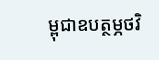ម្ពុជាឧបត្ថម្ភថវិ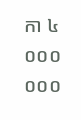កា ៤ ០០០ ០០០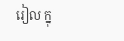រៀល ក្នុ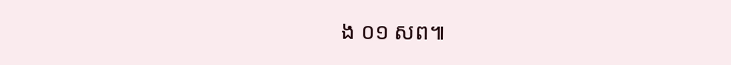ង ០១ សព៕